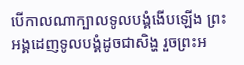បើកាលណាក្បាលទូលបង្គំងើបឡើង ព្រះអង្គដេញទូលបង្គំដូចជាសិង្ហ រួចព្រះអ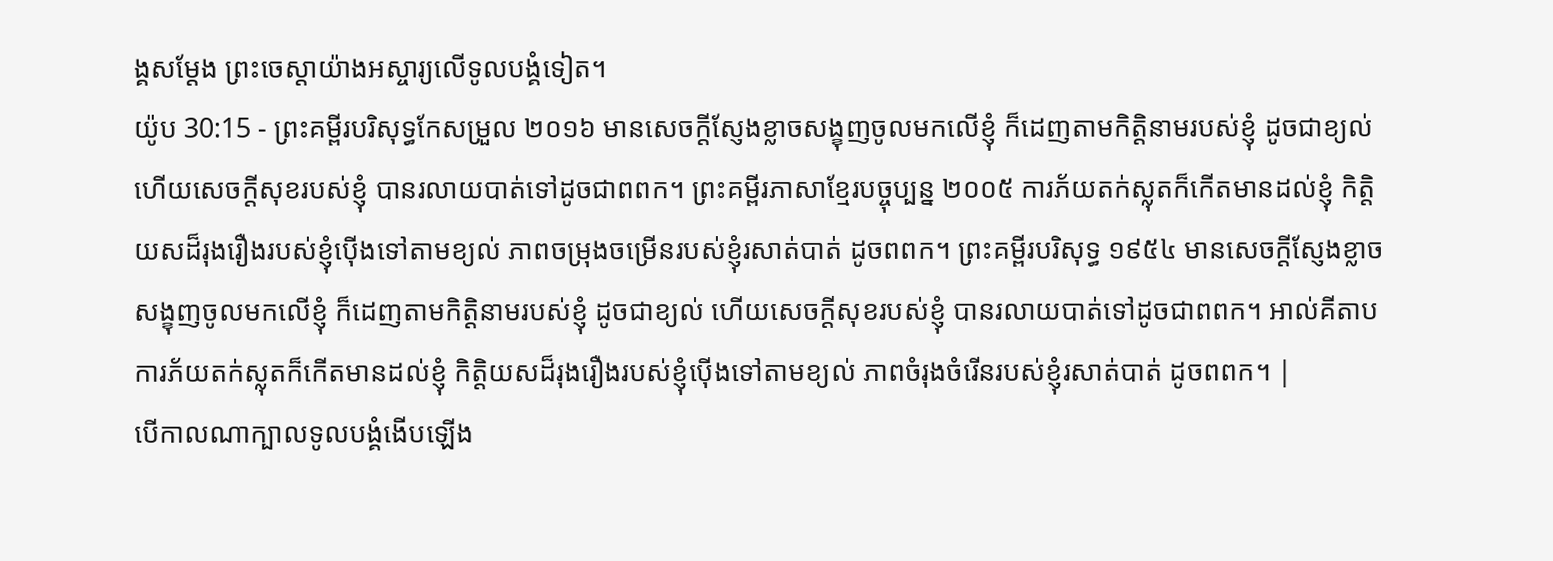ង្គសម្ដែង ព្រះចេស្តាយ៉ាងអស្ចារ្យលើទូលបង្គំទៀត។
យ៉ូប 30:15 - ព្រះគម្ពីរបរិសុទ្ធកែសម្រួល ២០១៦ មានសេចក្ដីស្ញែងខ្លាចសង្ខុញចូលមកលើខ្ញុំ ក៏ដេញតាមកិត្តិនាមរបស់ខ្ញុំ ដូចជាខ្យល់ ហើយសេចក្ដីសុខរបស់ខ្ញុំ បានរលាយបាត់ទៅដូចជាពពក។ ព្រះគម្ពីរភាសាខ្មែរបច្ចុប្បន្ន ២០០៥ ការភ័យតក់ស្លុតក៏កើតមានដល់ខ្ញុំ កិត្តិយសដ៏រុងរឿងរបស់ខ្ញុំប៉ើងទៅតាមខ្យល់ ភាពចម្រុងចម្រើនរបស់ខ្ញុំរសាត់បាត់ ដូចពពក។ ព្រះគម្ពីរបរិសុទ្ធ ១៩៥៤ មានសេចក្ដីស្ញែងខ្លាចសង្ខុញចូលមកលើខ្ញុំ ក៏ដេញតាមកិត្តិនាមរបស់ខ្ញុំ ដូចជាខ្យល់ ហើយសេចក្ដីសុខរបស់ខ្ញុំ បានរលាយបាត់ទៅដូចជាពពក។ អាល់គីតាប ការភ័យតក់ស្លុតក៏កើតមានដល់ខ្ញុំ កិត្តិយសដ៏រុងរឿងរបស់ខ្ញុំប៉ើងទៅតាមខ្យល់ ភាពចំរុងចំរើនរបស់ខ្ញុំរសាត់បាត់ ដូចពពក។ |
បើកាលណាក្បាលទូលបង្គំងើបឡើង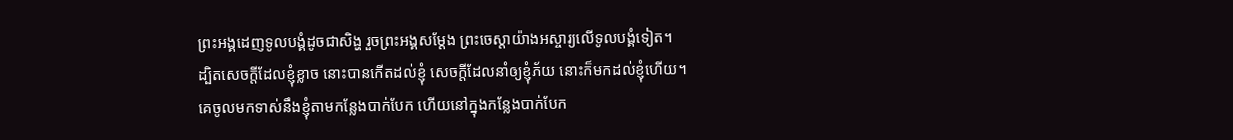ព្រះអង្គដេញទូលបង្គំដូចជាសិង្ហ រួចព្រះអង្គសម្ដែង ព្រះចេស្តាយ៉ាងអស្ចារ្យលើទូលបង្គំទៀត។
ដ្បិតសេចក្ដីដែលខ្ញុំខ្លាច នោះបានកើតដល់ខ្ញុំ សេចក្ដីដែលនាំឲ្យខ្ញុំភ័យ នោះក៏មកដល់ខ្ញុំហើយ។
គេចូលមកទាស់នឹងខ្ញុំតាមកន្លែងបាក់បែក ហើយនៅក្នុងកន្លែងបាក់បែក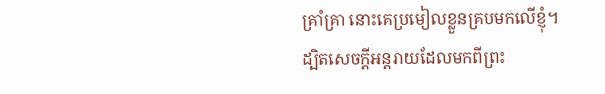គ្រាំគ្រា នោះគេប្រមៀលខ្លួនគ្របមកលើខ្ញុំ។
ដ្បិតសេចក្ដីអន្តរាយដែលមកពីព្រះ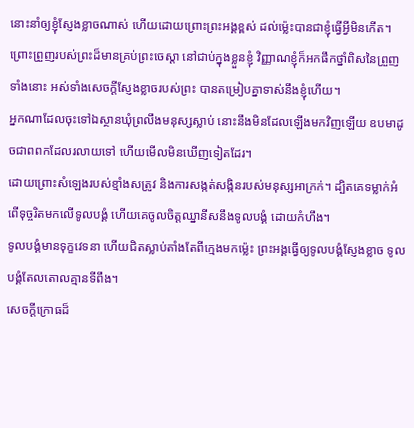នោះនាំឲ្យខ្ញុំស្ញែងខ្លាចណាស់ ហើយដោយព្រោះព្រះអង្គខ្ពស់ ដល់ម៉្លេះបានជាខ្ញុំធ្វើអ្វីមិនកើត។
ព្រោះព្រួញរបស់ព្រះដ៏មានគ្រប់ព្រះចេស្តា នៅជាប់ក្នុងខ្លួនខ្ញុំ វិញ្ញាណខ្ញុំក៏អកផឹកថ្នាំពិសនៃព្រួញទាំងនោះ អស់ទាំងសេចក្ដីស្ញែងខ្លាចរបស់ព្រះ បានតម្រៀបគ្នាទាស់នឹងខ្ញុំហើយ។
អ្នកណាដែលចុះទៅឯស្ថានឃុំព្រលឹងមនុស្សស្លាប់ នោះនឹងមិនដែលឡើងមកវិញឡើយ ឧបមាដូចជាពពកដែលរលាយទៅ ហើយមើលមិនឃើញទៀតដែរ។
ដោយព្រោះសំឡេងរបស់ខ្មាំងសត្រូវ និងការសង្កត់សង្កិនរបស់មនុស្សអាក្រក់។ ដ្បិតគេទម្លាក់អំពើទុច្ចរិតមកលើទូលបង្គំ ហើយគេចូលចិត្តឈ្នានីសនឹងទូលបង្គំ ដោយកំហឹង។
ទូលបង្គំមានទុក្ខវេទនា ហើយជិតស្លាប់តាំងតែពីក្មេងមកម៉្លេះ ព្រះអង្គធ្វើឲ្យទូលបង្គំស្ញែងខ្លាច ទូលបង្គំតែលតោលគ្មានទីពឹង។
សេចក្ដីក្រោធដ៏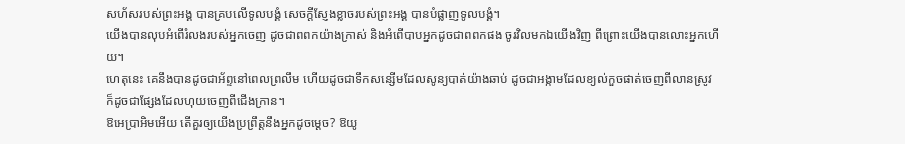សហ័សរបស់ព្រះអង្គ បានគ្របលើទូលបង្គំ សេចក្ដីស្ញែងខ្លាចរបស់ព្រះអង្គ បានបំផ្លាញទូលបង្គំ។
យើងបានលុបអំពើរំលងរបស់អ្នកចេញ ដូចជាពពកយ៉ាងក្រាស់ និងអំពើបាបអ្នកដូចជាពពកផង ចូរវិលមកឯយើងវិញ ពីព្រោះយើងបានលោះអ្នកហើយ។
ហេតុនេះ គេនឹងបានដូចជាអ័ព្ទនៅពេលព្រលឹម ហើយដូចជាទឹកសន្សើមដែលសូន្យបាត់យ៉ាងឆាប់ ដូចជាអង្កាមដែលខ្យល់កួចផាត់ចេញពីលានស្រូវ ក៏ដូចជាផ្សែងដែលហុយចេញពីជើងក្រាន។
ឱអេប្រាអិមអើយ តើគួរឲ្យយើងប្រព្រឹត្តនឹងអ្នកដូចម្ដេច? ឱយូ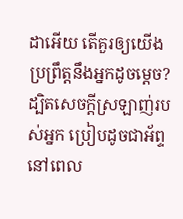ដាអើយ តើគួរឲ្យយើងប្រព្រឹត្តនឹងអ្នកដូចម្ដេច? ដ្បិតសេចក្ដីស្រឡាញ់របស់អ្នក ប្រៀបដូចជាអ័ព្ទនៅពេល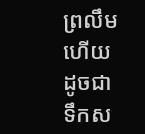ព្រលឹម ហើយដូចជាទឹកស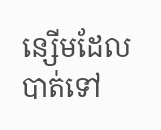ន្សើមដែលបាត់ទៅ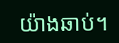យ៉ាងឆាប់។